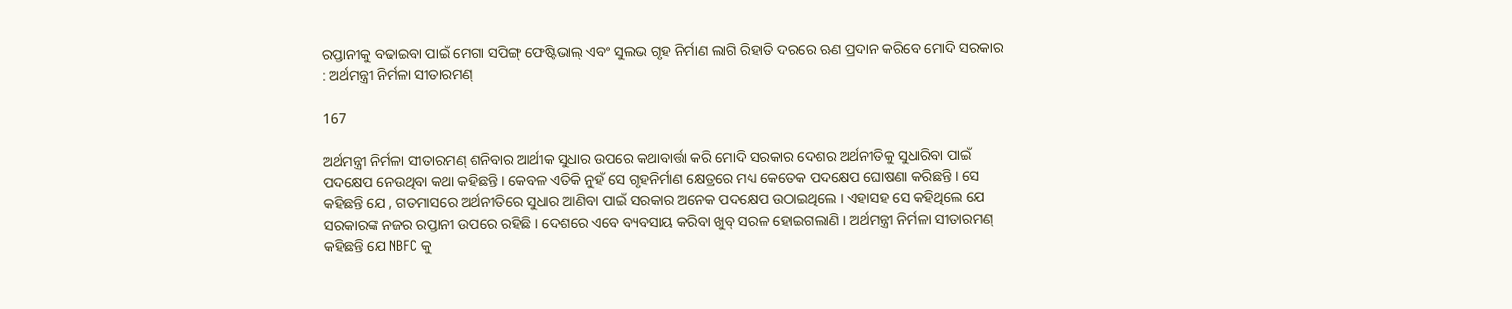ରପ୍ତାନୀକୁ ବଢାଇବା ପାଇଁ ମେଗା ସପିଙ୍ଗ୍ ଫେଷ୍ଟିଭାଲ୍ ଏବଂ ସୁଲଭ ଗୃହ ନିର୍ମାଣ ଲାଗି ରିହାତି ଦରରେ ଋଣ ପ୍ରଦାନ କରିବେ ମୋଦି ସରକାର : ଅର୍ଥମନ୍ତ୍ରୀ ନିର୍ମଳା ସୀତାରମଣ୍

167

ଅର୍ଥମନ୍ତ୍ରୀ ନିର୍ମଳା ସୀତାରମଣ୍ ଶନିବାର ଆର୍ଥୀକ ସୁଧାର ଉପରେ କଥାବାର୍ତ୍ତା କରି ମୋଦି ସରକାର ଦେଶର ଅର୍ଥନୀତିକୁ ସୁଧାରିବା ପାଇଁ ପଦକ୍ଷେପ ନେଉଥିବା କଥା କହିଛନ୍ତି । କେବଳ ଏତିକି ନୁହଁ ସେ ଗୃହନିର୍ମାଣ କ୍ଷେତ୍ରରେ ମଧ୍ୟ କେତେକ ପଦକ୍ଷେପ ଘୋଷଣା କରିଛନ୍ତି । ସେ କହିଛନ୍ତି ଯେ , ଗତମାସରେ ଅର୍ଥନୀତିରେ ସୁଧାର ଆଣିବା ପାଇଁ ସରକାର ଅନେକ ପଦକ୍ଷେପ ଉଠାଇଥିଲେ । ଏହାସହ ସେ କହିଥିଲେ ଯେ ସରକାରଙ୍କ ନଜର ରପ୍ତାନୀ ଉପରେ ରହିଛି । ଦେଶରେ ଏବେ ବ୍ୟବସାୟ କରିବା ଖୁବ୍ ସରଳ ହୋଇଗଲାଣି । ଅର୍ଥମନ୍ତ୍ରୀ ନିର୍ମଳା ସୀତାରମଣ୍ କହିଛନ୍ତି ଯେ NBFC କୁ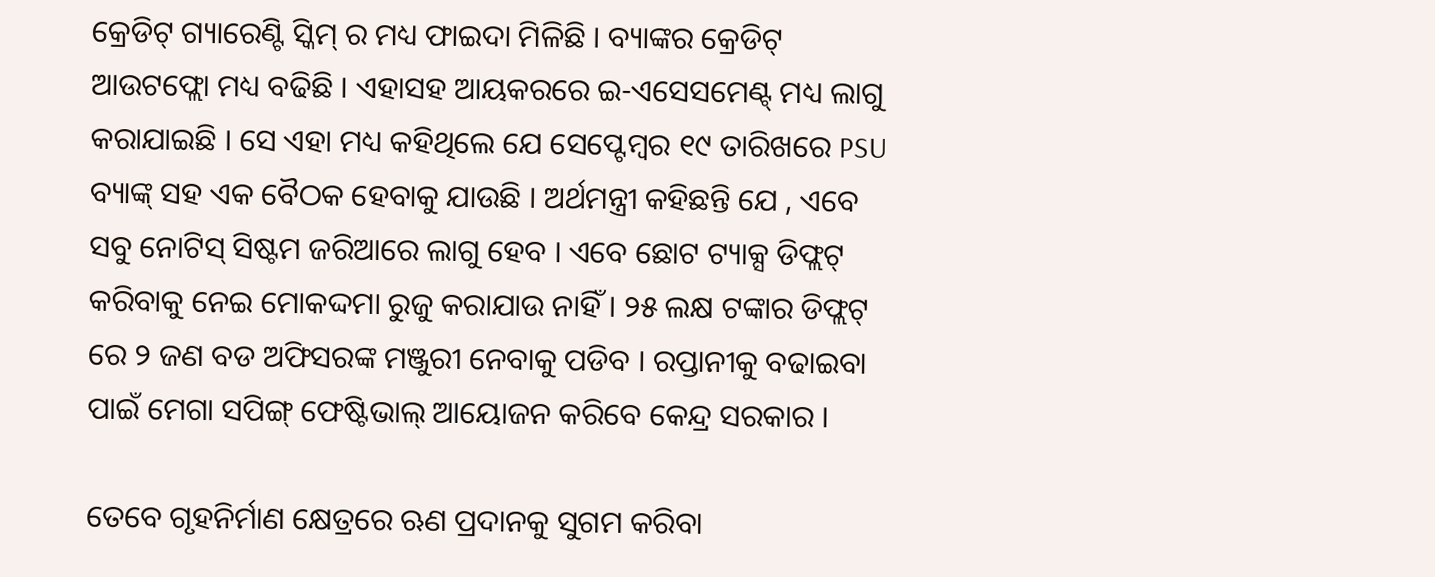କ୍ରେଡିଟ୍ ଗ୍ୟାରେଣ୍ଟି ସ୍କିମ୍ ର ମଧ୍ୟ ଫାଇଦା ମିଳିଛି । ବ୍ୟାଙ୍କର କ୍ରେଡିଟ୍ ଆଉଟଫ୍ଲୋ ମଧ୍ୟ ବଢିଛି । ଏହାସହ ଆୟକରରେ ଇ-ଏସେସମେଣ୍ଟ୍ ମଧ୍ୟ ଲାଗୁ କରାଯାଇଛି । ସେ ଏହା ମଧ୍ୟ କହିଥିଲେ ଯେ ସେପ୍ଟେମ୍ବର ୧୯ ତାରିଖରେ PSU ବ୍ୟାଙ୍କ୍ ସହ ଏକ ବୈଠକ ହେବାକୁ ଯାଉଛି । ଅର୍ଥମନ୍ତ୍ରୀ କହିଛନ୍ତି ଯେ , ଏବେ ସବୁ ନୋଟିସ୍ ସିଷ୍ଟମ ଜରିଆରେ ଲାଗୁ ହେବ । ଏବେ ଛୋଟ ଟ୍ୟାକ୍ସ ଡିଫ୍ଲଟ୍ କରିବାକୁ ନେଇ ମୋକଦ୍ଦମା ରୁଜୁ କରାଯାଉ ନାହିଁ । ୨୫ ଲକ୍ଷ ଟଙ୍କାର ଡିଫ୍ଲଟ୍ ରେ ୨ ଜଣ ବଡ ଅଫିସରଙ୍କ ମଞ୍ଜୁରୀ ନେବାକୁ ପଡିବ । ରପ୍ତାନୀକୁ ବଢାଇବା ପାଇଁ ମେଗା ସପିଙ୍ଗ୍ ଫେଷ୍ଟିଭାଲ୍ ଆୟୋଜନ କରିବେ କେନ୍ଦ୍ର ସରକାର ।

ତେବେ ଗୃହନିର୍ମାଣ କ୍ଷେତ୍ରରେ ଋଣ ପ୍ରଦାନକୁ ସୁଗମ କରିବା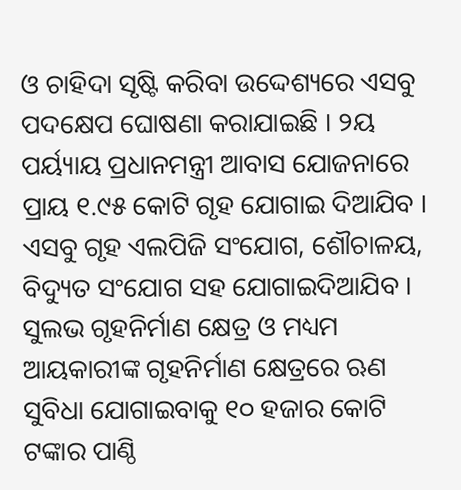ଓ ଚାହିଦା ସୃଷ୍ଟି କରିବା ଉଦ୍ଦେଶ୍ୟରେ ଏସବୁ ପଦକ୍ଷେପ ଘୋଷଣା କରାଯାଇଛି । ୨ୟ ପର୍ୟ୍ୟାୟ ପ୍ରଧାନମନ୍ତ୍ରୀ ଆବାସ ଯୋଜନାରେ ପ୍ରାୟ ୧.୯୫ କୋଟି ଗୃହ ଯୋଗାଇ ଦିଆଯିବ । ଏସବୁ ଗୃହ ଏଲପିଜି ସଂଯୋଗ, ଶୌଚାଳୟ, ବିଦ୍ୟୁତ ସଂଯୋଗ ସହ ଯୋଗାଇଦିଆଯିବ । ସୁଲଭ ଗୃହନିର୍ମାଣ କ୍ଷେତ୍ର ଓ ମଧ୍ୟମ ଆୟକାରୀଙ୍କ ଗୃହନିର୍ମାଣ କ୍ଷେତ୍ରରେ ଋଣ ସୁବିଧା ଯୋଗାଇବାକୁ ୧୦ ହଜାର କୋଟି ଟଙ୍କାର ପାଣ୍ଠି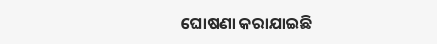ଘୋଷଣା କରାଯାଇଛି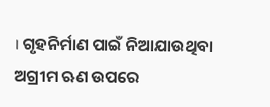। ଗୃହନିର୍ମାଣ ପାଇଁ ନିଆଯାଉଥିବା ଅଗ୍ରୀମ ଋଣ ଉପରେ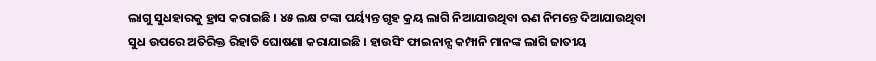ଲାଗୁ ସୁଧହାରକୁ ହ୍ରାସ କରାଇଛି । ୪୫ ଲକ୍ଷ ଟଙ୍କା ପର୍ୟ୍ୟନ୍ତ ଗୃହ କ୍ରୟ ଲାଗି ନିଆଯାଉଥିବା ଋଣ ନିମନ୍ତେ ଦିଆଯାଉଥିବା ସୁଧ ଉପରେ ଅତିରିକ୍ତ ରିହାତି ଘୋଷଣା କରାଯାଇଛି । ହାଉସିଂ ଫାଇନାନ୍ସ କମ୍ପାନି ମାନଙ୍କ ଲାଗି ଜାତୀୟ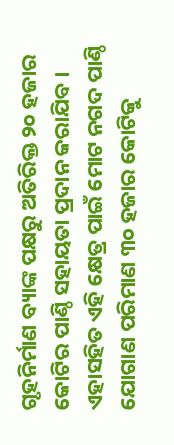ଗୃହନିର୍ମାଣ ବ୍ୟାଙ୍କ ପକ୍ଷରୁ ଅତିରିକ୍ତ ୨୦ ହଜାର କୋଟିର ପାଣ୍ଠି ସହାୟତା ପ୍ରଦାନ କରାଯିବ । ଏହାସହିତ ଏହି କ୍ଷେତ୍ର ପାଇଁ ମୋଟ ନଗଦ ପାଣ୍ଠି ଯୋଗାଣ ପରିମାଣ ୩୦ ହଜାର କୋଟିକୁ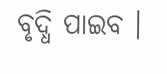ବୃଦ୍ଧି ପାଇବ ।